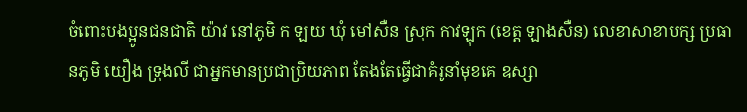ចំពោះបងប្អូនជនជាតិ យ៉ាវ នៅភូមិ ក ឡយ ឃុំ មៅសឺន ស្រុក កាវឡុក (ខេត្ត ឡាងសឺន) លេខាសាខាបក្ស ប្រធានភូមិ យឿង ទ្រុងលី ជាអ្នកមានប្រជាប្រិយភាព តែងតែធ្វើជាគំរូនាំមុខគេ ឧស្សា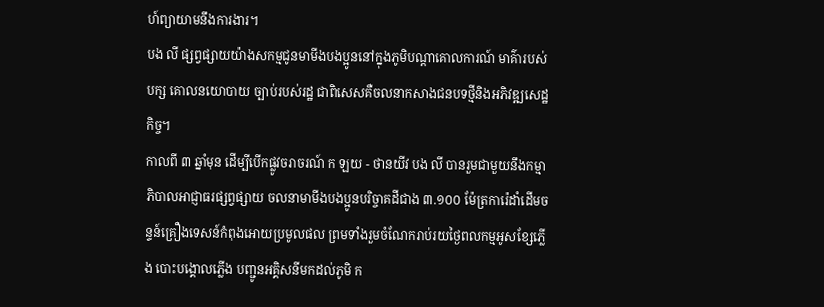ហ៍ព្យាយាមនឹងការងារ។
បង លី ផ្សព្វផ្សាយយ៉ាងសកម្មជូនមាមីងបងប្អូននៅក្នុងភូមិបណ្តាគោលការណ៍ មាគ៌ារបស់បក្ស គោលនយោបាយ ច្បាប់របស់រដ្ឋ ជាពិសេសគឺចលនាកសាងជនបទថ្មីនិងអភិវឌ្ឍសេដ្ឋកិច្ច។
កាលពី ៣ ឆ្នាំមុន ដើម្បីបើកផ្លូវចរាចរណ៍ ក ឡយ - ថានយីវ បង លី បានរួមជាមួយនឹងកម្មាភិបាលអាជ្ញាធរផ្សព្វផ្សាយ ចលនាមាមីងបងប្អូនបរិច្ចាគដីជាង ៣.១០០ ម៉ែត្រការ៉េដាំដើមចន្ទន៍គ្រឿងទេសន៍កំពុងអោយប្រមូលផល ព្រមទាំងរួមចំណែករាប់រយថ្ងៃពលកម្មអូសខ្សែភ្លើង បោះបង្គោលភ្លើង បញ្ជូនអគ្គិសនីមកដល់ភូមិ ក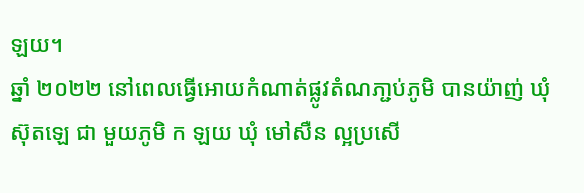ឡយ។
ឆ្នាំ ២០២២ នៅពេលធ្វើអោយកំណាត់ផ្លូវតំណភា្ជប់ភូមិ បានយ៉ាញ់ ឃុំ ស៊ុតឡេ ជា មួយភូមិ ក ឡយ ឃុំ មៅសឺន ល្អប្រសើ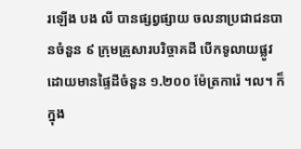រឡើង បង លី បានផ្សព្វផ្សាយ ចលនាប្រជាជនបានចំនួន ៩ ក្រុមគ្រួសារបរិច្ចាគដី បើកទូលាយផ្លូវដោយមានផ្ទៃដីចំនួន ១.២០០ ម៉ែត្រការ៉េ ។ល។ ក៏ក្នុង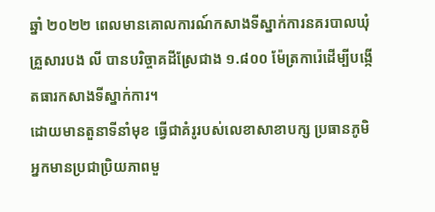ឆ្នាំ ២០២២ ពេលមានគោលការណ៍កសាងទីស្នាក់ការនគរបាលឃុំ គ្រួសារបង លី បានបរិច្ចាគដីស្រែជាង ១.៨០០ ម៉ែត្រការ៉េដើម្បីបង្កើតធារកសាងទីស្នាក់ការ។
ដោយមានតួនាទីនាំមុខ ធ្វើជាគំរូរបស់លេខាសាខាបក្ស ប្រធានភូមិ អ្នកមានប្រជាប្រិយភាពមួ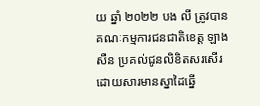យ ឆ្នាំ ២០២២ បង លី ត្រូវបានគណៈកម្មការជនជាតិខេត្ត ឡាង សឺន ប្រគល់ជូនលិខិតសរសើរដោយសារមានស្នាដៃឆ្នើ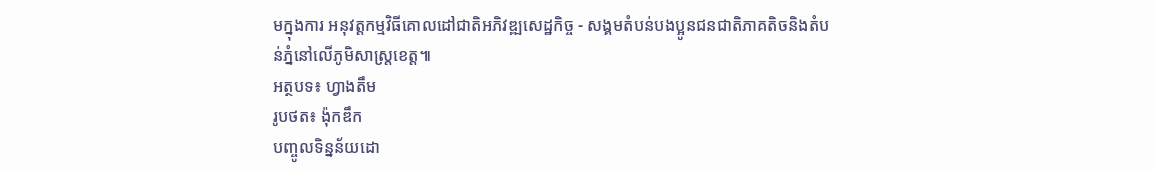មក្នុងការ អនុវត្តកម្មវិធីគោលដៅជាតិអភិវឌ្ឍសេដ្ឋកិច្ច - សង្គមតំបន់បងប្អូនជនជាតិភាគតិចនិងតំបន់ភ្នំនៅលើភូមិសាស្ត្រខេត្ត៕
អត្ថបទ៖ ហ្វាងតឹម
រូបថត៖ ង៉ុកឌឹក
បញ្ចូលទិន្នន័យដោ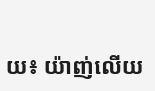យ៖ យ៉ាញ់លើយ